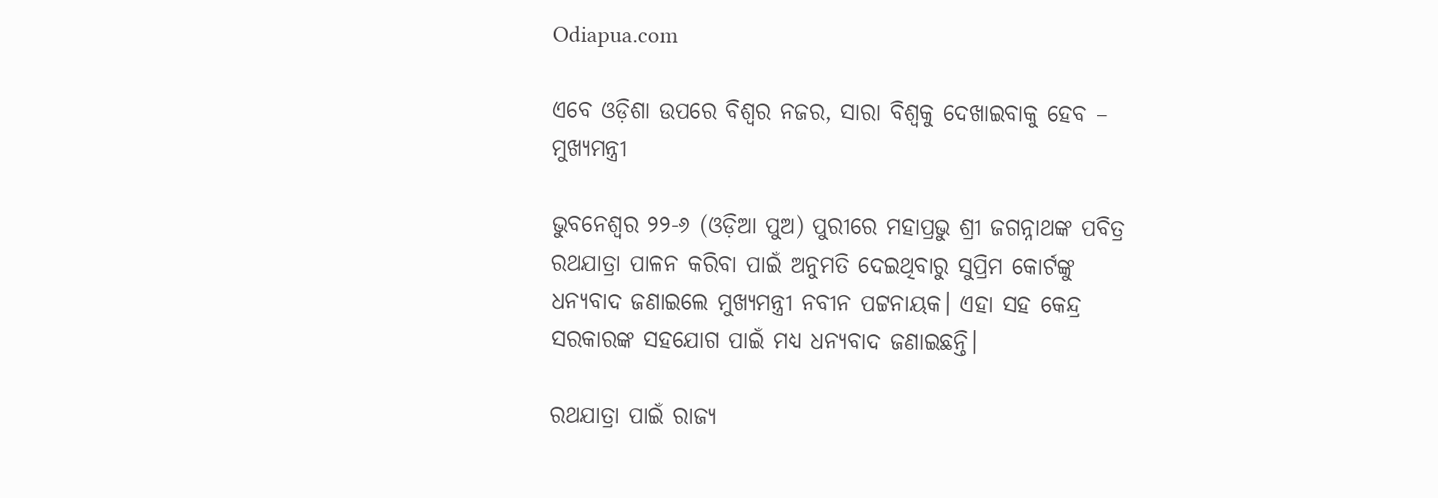Odiapua.com

ଏବେ ଓଡ଼ିଶା ଉପରେ ବିଶ୍ୱର ନଜର, ସାରା ବିଶ୍ୱକୁ ଦେଖାଇବାକୁ ହେବ – ମୁଖ୍ୟମନ୍ତ୍ରୀ

ଭୁବନେଶ୍ୱର ୨୨-୬ (ଓଡ଼ିଆ ପୁଅ) ପୁରୀରେ ମହାପ୍ରଭୁ ଶ୍ରୀ ଜଗନ୍ନାଥଙ୍କ ପବିତ୍ର ରଥଯାତ୍ରା ପାଳନ କରିବା ପାଇଁ ଅନୁମତି ଦେଇଥିବାରୁ ସୁପ୍ରିମ କୋର୍ଟଙ୍କୁ ଧନ୍ୟବାଦ ଜଣାଇଲେ ମୁଖ୍ୟମନ୍ତ୍ରୀ ନବୀନ ପଟ୍ଟନାୟକ। ଏହା ସହ କେନ୍ଦ୍ର ସରକାରଙ୍କ ସହଯୋଗ ପାଇଁ ମଧ୍ୟ ଧନ୍ୟବାଦ ଜଣାଇଛନ୍ତି।

ରଥଯାତ୍ରା ପାଇଁ ରାଜ୍ୟ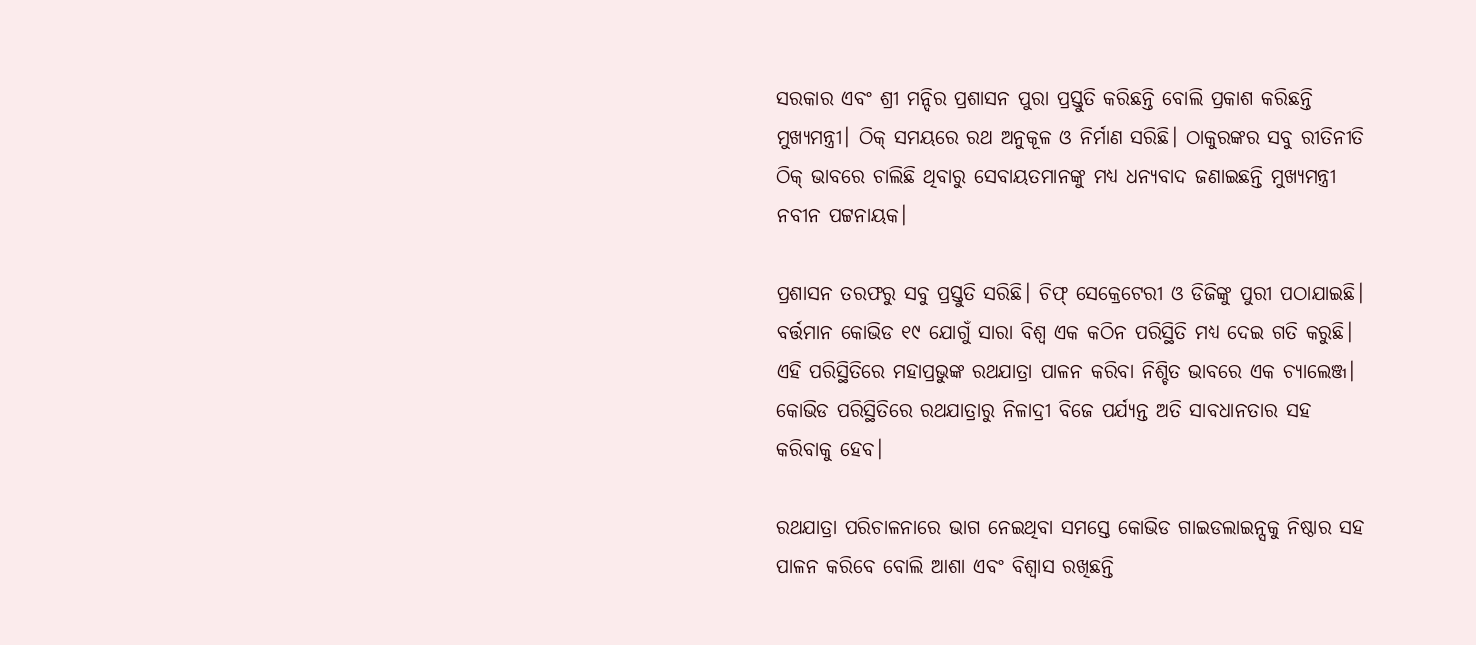ସରକାର ଏବଂ ଶ୍ରୀ ମନ୍ଦିର ପ୍ରଶାସନ ପୁରା ପ୍ରସ୍ତୁତି କରିଛନ୍ତି ବୋଲି ପ୍ରକାଶ କରିଛନ୍ତି ମୁଖ୍ୟମନ୍ତ୍ରୀ। ଠିକ୍ ସମୟରେ ରଥ ଅନୁକୂଳ ଓ ନିର୍ମାଣ ସରିଛି। ଠାକୁରଙ୍କର ସବୁ ରୀତିନୀତି ଠିକ୍ ଭାବରେ ଚାଲିଛି ଥିବାରୁ ସେବାୟତମାନଙ୍କୁ ମଧ୍ୟ ଧନ୍ୟବାଦ ଜଣାଇଛନ୍ତି ମୁଖ୍ୟମନ୍ତ୍ରୀ ନବୀନ ପଟ୍ଟନାୟକ।

ପ୍ରଶାସନ ତରଫରୁ ସବୁ ପ୍ରସ୍ତୁତି ସରିଛି। ଚିଫ୍ ସେକ୍ରେଟେରୀ ଓ ଡିଜିଙ୍କୁ ପୁରୀ ପଠାଯାଇଛି। ବର୍ତ୍ତମାନ କୋଭିଡ ୧୯ ଯୋଗୁଁ ସାରା ବିଶ୍ୱ ଏକ କଠିନ ପରିସ୍ଥିତି ମଧ୍ୟ ଦେଇ ଗତି କରୁଛି। ଏହି ପରିସ୍ଥିତିରେ ମହାପ୍ରଭୁଙ୍କ ରଥଯାତ୍ରା ପାଳନ କରିବା ନିଶ୍ଚିତ ଭାବରେ ଏକ ଚ୍ୟାଲେଞ୍ଜ। କୋଭିଡ ପରିସ୍ଥିତିରେ ରଥଯାତ୍ରାରୁ ନିଳାଦ୍ରୀ ବିଜେ ପର୍ଯ୍ୟନ୍ତ ଅତି ସାବଧାନତାର ସହ କରିବାକୁ ହେବ।

ରଥଯାତ୍ରା ପରିଚାଳନାରେ ଭାଗ ନେଇଥିବା ସମସ୍ତେ କୋଭିଡ ଗାଇଡଲାଇନ୍ସକୁ ନିଷ୍ଠାର ସହ ପାଳନ କରିବେ ବୋଲି ଆଶା ଏବଂ ବିଶ୍ୱାସ ରଖିଛନ୍ତି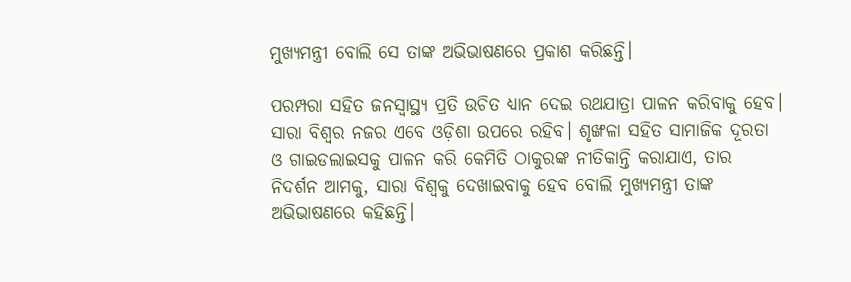ମୁଖ୍ୟମନ୍ତ୍ରୀ ବୋଲି ସେ ତାଙ୍କ ଅଭିଭାଷଣରେ ପ୍ରକାଶ କରିଛନ୍ତି।

ପରମ୍ପରା ସହିତ ଜନସ୍ବାସ୍ଥ୍ୟ ପ୍ରତି ଉଚିତ ଧ୍ୟାନ ଦେଇ ରଥଯାତ୍ରା ପାଳନ କରିବାକୁ ହେବ। ସାରା ବିଶ୍ବର ନଜର ଏବେ ଓଡ଼ିଶା ଉପରେ ରହିବ। ଶୃଙ୍ଖଳା ସହିତ ସାମାଜିକ ଦୂରତା ଓ ଗାଇଡଲାଇସକୁ ପାଳନ କରି କେମିତି ଠାକୁରଙ୍କ ନୀତିକାନ୍ତି କରାଯାଏ, ତାର ନିଦର୍ଶନ ଆମକୁ, ସାରା ବିଶ୍ବକୁ ଦେଖାଇବାକୁ ହେବ ବୋଲି ମୁଖ୍ୟମନ୍ତ୍ରୀ ତାଙ୍କ ଅଭିଭାଷଣରେ କହିଛନ୍ତି।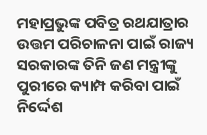ମହାପ୍ରଭୁଙ୍କ ପବିତ୍ର ରଥଯାତ୍ରାର ଉତ୍ତମ ପରିଚାଳନା ପାଇଁ ରାଜ୍ୟ ସରକାରଙ୍କ ତିନି ଜଣ ମନ୍ତ୍ରୀଙ୍କୁ ପୁରୀରେ କ୍ୟାମ୍ପ କରିବା ପାଇଁ ନିର୍ଦ୍ଦେଶ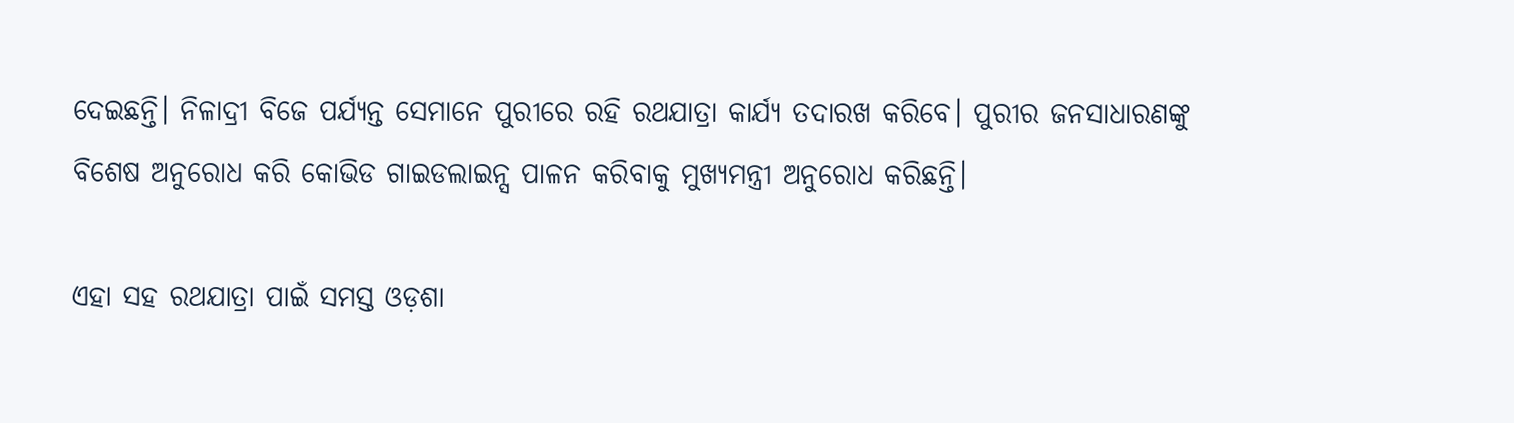ଦେଇଛନ୍ତି। ନିଳାଦ୍ରୀ ବିଜେ ପର୍ଯ୍ୟନ୍ତ ସେମାନେ ପୁରୀରେ ରହି ରଥଯାତ୍ରା କାର୍ଯ୍ୟ ତଦାରଖ କରିବେ। ପୁରୀର ଜନସାଧାରଣଙ୍କୁ ବିଶେଷ ଅନୁରୋଧ କରି କୋଭିଡ ଗାଇଡଲାଇନ୍ସ ପାଳନ କରିବାକୁ ମୁଖ୍ୟମନ୍ତ୍ରୀ ଅନୁରୋଧ କରିଛନ୍ତି।

ଏହା ସହ ରଥଯାତ୍ରା ପାଇଁ ସମସ୍ତ ଓଡ଼ଶା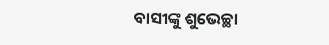ବାସୀଙ୍କୁ ଶୁଭେଚ୍ଛା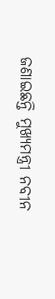ଜଣାଇଛନ୍ତି ମୁଖ୍ୟମନ୍ତ୍ରୀ ନବୀନ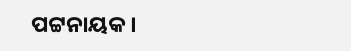ପଟ୍ଟନାୟକ।